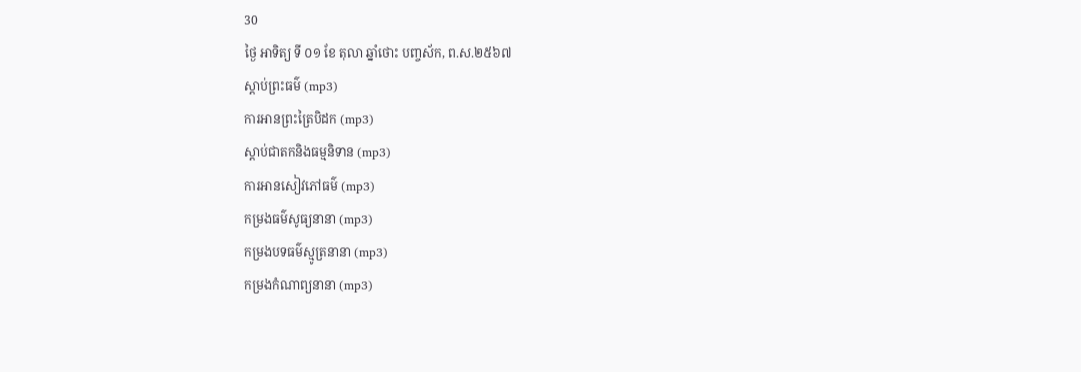30
ថ្ងៃ អាទិត្យ ទី ០១ ខែ តុលា ឆ្នាំថោះ បញ្ចស័ក, ព.ស.២៥៦៧
ស្តាប់ព្រះធម៌ (mp3)
ការអានព្រះត្រៃបិដក (mp3)
ស្តាប់ជាតកនិងធម្មនិទាន (mp3)
ការអានសៀវភៅធម៌ (mp3)
កម្រងធម៌សូធ្យនានា (mp3)
កម្រងបទធម៌ស្មូត្រនានា (mp3)
កម្រងកំណាព្យនានា (mp3)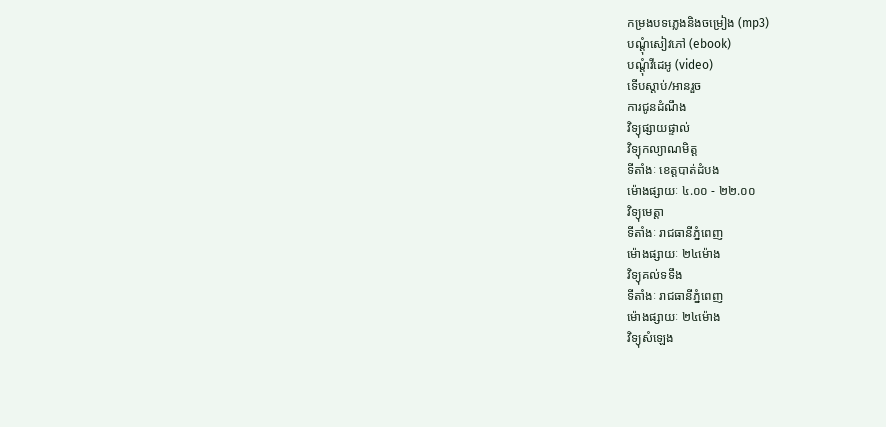កម្រងបទភ្លេងនិងចម្រៀង (mp3)
បណ្តុំសៀវភៅ (ebook)
បណ្តុំវីដេអូ (video)
ទើបស្តាប់/អានរួច
ការជូនដំណឹង
វិទ្យុផ្សាយផ្ទាល់
វិទ្យុកល្យាណមិត្ត
ទីតាំងៈ ខេត្តបាត់ដំបង
ម៉ោងផ្សាយៈ ៤.០០ - ២២.០០
វិទ្យុមេត្តា
ទីតាំងៈ រាជធានីភ្នំពេញ
ម៉ោងផ្សាយៈ ២៤ម៉ោង
វិទ្យុគល់ទទឹង
ទីតាំងៈ រាជធានីភ្នំពេញ
ម៉ោងផ្សាយៈ ២៤ម៉ោង
វិទ្យុសំឡេង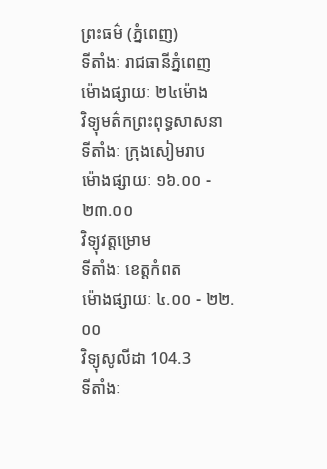ព្រះធម៌ (ភ្នំពេញ)
ទីតាំងៈ រាជធានីភ្នំពេញ
ម៉ោងផ្សាយៈ ២៤ម៉ោង
វិទ្យុមត៌កព្រះពុទ្ធសាសនា
ទីតាំងៈ ក្រុងសៀមរាប
ម៉ោងផ្សាយៈ ១៦.០០ - ២៣.០០
វិទ្យុវត្តម្រោម
ទីតាំងៈ ខេត្តកំពត
ម៉ោងផ្សាយៈ ៤.០០ - ២២.០០
វិទ្យុសូលីដា 104.3
ទីតាំងៈ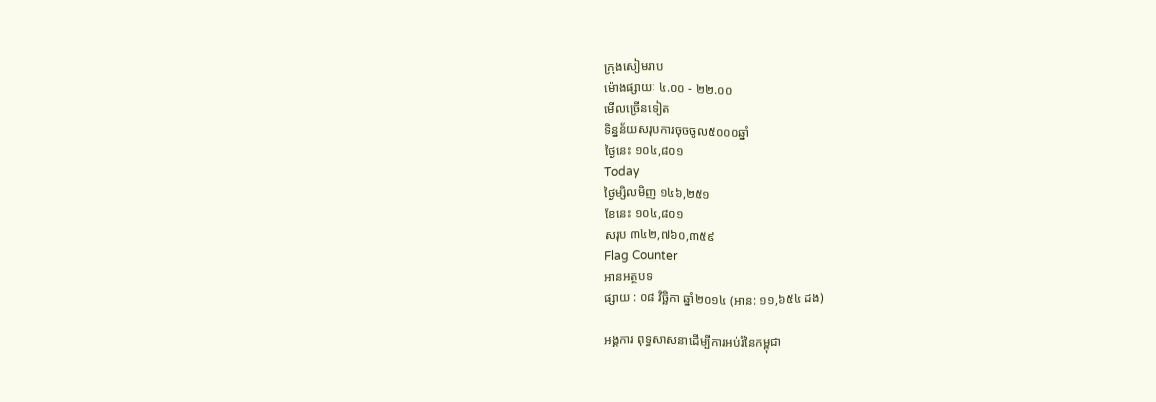ក្រុងសៀមរាប
ម៉ោងផ្សាយៈ ៤.០០ - ២២.០០
មើលច្រើនទៀត
ទិន្នន័យសរុបការចុចចូល៥០០០ឆ្នាំ
ថ្ងៃនេះ ១០៤,៨០១
Today
ថ្ងៃម្សិលមិញ ១៤៦,២៥១
ខែនេះ ១០៤,៨០១
សរុប ៣៤២,៧៦០,៣៥៩
Flag Counter
អានអត្ថបទ
ផ្សាយ : ០៨ វិច្ឆិកា ឆ្នាំ២០១៤ (អាន: ១១,៦៥៤ ដង)

អង្គការ ពុទ្ធសាសនាដើម្បីការអប់រំនៃកម្ពុជា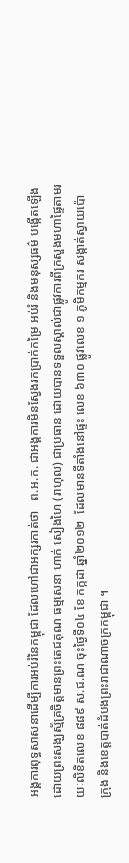អង្គការពុទ្ធសាសនាដើម្បីការអប់រំនៃកម្ពុជា ដែលហៅជាអក្សរកាត់ថា   ព.អ.ក. ជាអង្គការមិនស្វែងរកប្រាក់កម្រៃ អប់រំ និងមនុស្សធម៌ បង្កើតឡើងដោយព្រះសង្ឃស្ម័គ្រចិត្តមានព្រះតេជគុណ ធម្មសេនា ហាក់ សៀងហៃ (រាហុល) ជាប្រធាន ដោយបានទទួលស្គាល់ជាផ្លូវការពីក្រសួងមហាផ្ទៃតាមរយៈលិខិតលេខ ៨៨៩ ស.ជ.ណ ចុះថ្ងៃទី០៤ ខែ កក្កដា ឆ្នាំ២០១២  ដែលមានទីតាំងនៅផ្ទះ លេខ ៦៣០ ផ្លូវលេខ ១ ភូមិកម្មករ សង្កាត់ស្វាយប៉ោ ក្រុង និងខេត្តបាត់ដំបងព្រះរាជាណាចក្រកម្ពុជា ។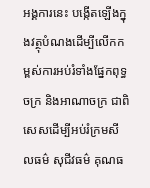អង្គការនេះ បង្កើតឡើងក្នុងវត្ថុបំណងដើម្បីលើកកម្ពស់ការអប់រំទាំងផែ្នកពុទ្ធចក្រ និងអាណាចក្រ ជាពិសេសដើម្បីអប់រំក្រមសីលធម៌ សុជីវធម៌ គុណធ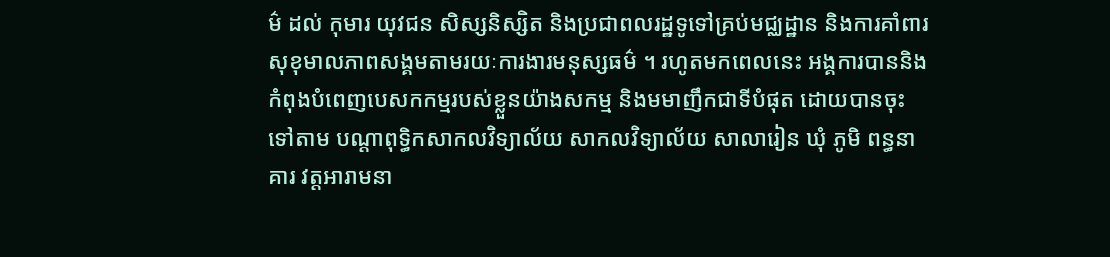ម៌ ដល់ កុមារ យុវជន សិស្សនិស្សិត និងប្រជាពលរដ្ឋទូទៅគ្រប់មជ្ឈដ្ឋាន និងការគាំពារសុខុមាលភាពសង្គមតាមរយៈការងារមនុស្សធម៌ ។ រហូតមកពេលនេះ អង្គការបាននិងកំពុងបំពេញបេសកកម្មរបស់ខ្លួនយ៉ាងសកម្ម និងមមាញឹកជាទីបំផុត ដោយបានចុះទៅតាម បណ្តាពុទ្ធិកសាកលវិទ្យាល័យ សាកលវិទ្យាល័យ សាលារៀន ឃុំ ភូមិ ពន្ធនាគារ វត្តអារាមនា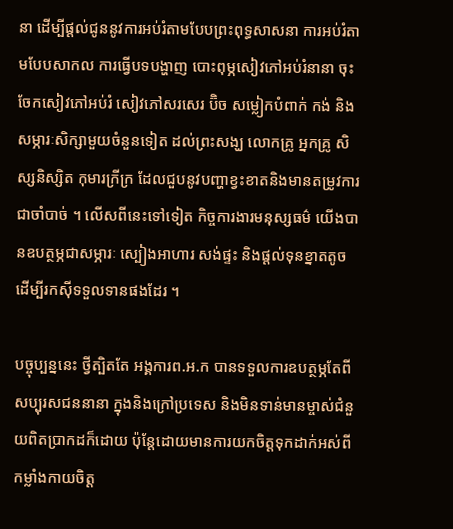នា ដើម្បីផ្តល់ជូននូវការអប់រំតាមបែបព្រះពុទ្ធសាសនា ការអប់រំតាមបែបសាកល ការធ្វើបទបង្ហាញ បោះពុម្ភសៀវភៅអប់រំនានា ចុះចែកសៀវភៅអប់រំ សៀវភៅសរសេរ ប៊ិច សម្លៀកបំពាក់ កង់ និងសម្ភារៈសិក្សាមួយចំនួនទៀត ដល់ព្រះសង្ឃ លោកគ្រូ អ្នកគ្រូ សិស្សនិស្សិត កុមារក្រីក្រ ដែលជួបនូវបញ្ហាខ្វះខាតនិងមានតម្រូវការ ជាចាំបាច់ ។ លើសពីនេះទៅទៀត កិច្ចការងារមនុស្សធម៌ យើងបានឧបត្ថម្ភជាសម្ភារៈ ស្បៀងអាហារ សង់ផ្ទះ និងផ្តល់ទុនខ្នាតតូចដើម្បីរកស៊ីទទួលទានផងដែរ ។

បច្ចុប្បន្ននេះ ថ្វីត្បិតតែ អង្គការព.អ.ក បានទទួលការឧបត្ថម្ភតែពីសប្បុរសជននានា ក្នុងនិងក្រៅប្រទេស និងមិនទាន់មានម្ចាស់ជំនួយពិតប្រាកដក៏ដោយ ប៉ុន្តែដោយមានការយកចិត្តទុកដាក់អស់ពីកម្លាំងកាយចិត្ត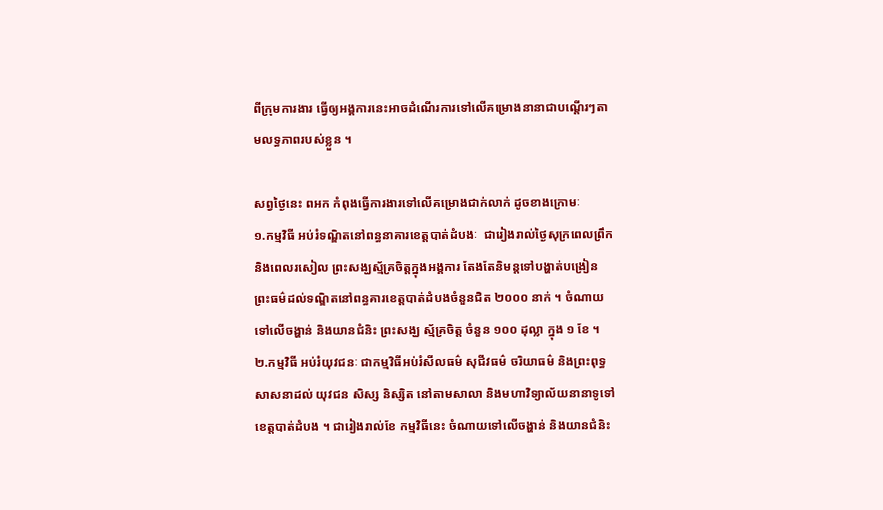ពីក្រុមការងារ ធ្វើឲ្យអង្គការនេះអាចដំណើរការទៅលើគម្រោងនានាជាបណ្តើរៗតាមលទ្ធភាពរបស់ខ្លួន ។

សព្វថ្ងៃនេះ ពអក កំពុងធ្វើការងារទៅលើគម្រោងជាក់លាក់ ដូចខាងក្រោមៈ
១.កម្មវិធី អប់រំទណ្ឌិតនៅពន្ធនាគារខេត្តបាត់ដំបងៈ  ជារៀងរាល់ថ្ងៃសុក្រពេលព្រឹក និងពេលរសៀល ព្រះសង្ឃស្ម័គ្រចិត្តក្នុងអង្គការ តែងតែនិមន្តទៅបង្ហាត់បង្រៀន ព្រះធម៌ដល់ទណ្ឌិតនៅពន្ធគារខេត្តបាត់ដំបងចំនួនជិត ២០០០ នាក់ ។ ចំណាយទៅលើចង្ហាន់ និងយានជំនិះ ព្រះសង្ឃ ស្ម័គ្រចិត្ត ចំនួន ១០០ ដុល្លា ក្នុង ១ ខែ ។
២.កម្មវិធី អប់រំយុវជនៈ ជាកម្មវិធីអប់រំសីលធម៌ សុជីវធម៌ ចរិយាធម៌ និងព្រះពុទ្ធសាសនាដល់ យុវជន សិស្ស និស្សិត នៅតាមសាលា និងមហាវិទ្យាល័យនានាទូទៅខេត្តបាត់ដំបង ។ ជារៀងរាល់ខែ កម្មវិធីនេះ ចំណាយទៅលើចង្ហាន់ និងយានជំនិះ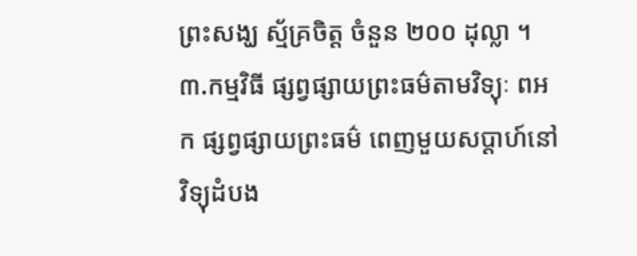ព្រះសង្ឃ ស្ម័គ្រចិត្ត ចំនួន ២០០ ដុល្លា ។
៣.កម្មវិធី ផ្សព្វផ្សាយព្រះធម៌តាមវិទ្យុៈ ពអក ផ្សព្វផ្សាយព្រះធម៌ ពេញមួយសប្តាហ៍នៅវិទ្យុដំបង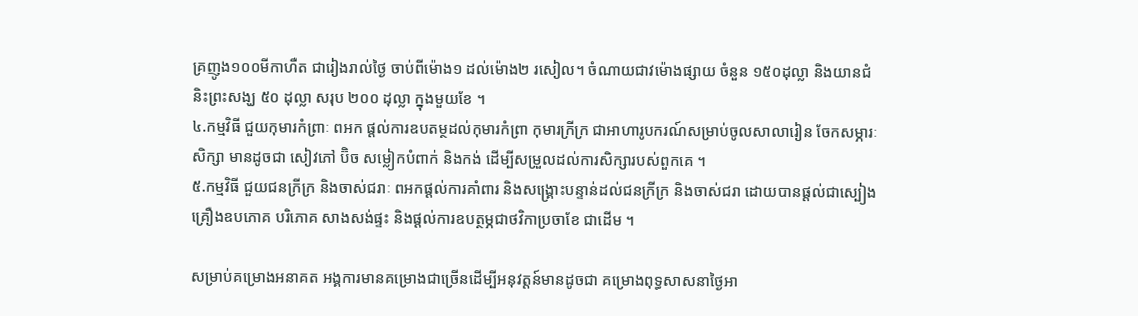គ្រញូង១០០មីកាហឺត ជារៀងរាល់ថ្ងៃ ចាប់ពីម៉ោង១ ដល់ម៉ោង២ រសៀល។ ចំណាយជាវម៉ោងផ្សាយ ចំនួន ១៥០ដុល្លា និងយានជំនិះព្រះសង្ឃ ៥០ ដុល្លា សរុប ២០០ ដុល្លា ក្នុងមួយខែ ។
៤.កម្មវិធី ជួយកុមារកំព្រាៈ ពអក ផ្តល់ការឧបតម្ថដល់កុមារកំព្រា កុមារក្រីក្រ ជាអាហារូបករណ៍សម្រាប់ចូលសាលារៀន ចែកសម្ភារៈសិក្សា មានដូចជា សៀវភៅ ប៊ិច សម្លៀកបំពាក់ និងកង់ ដើម្បីសម្រួលដល់ការសិក្សារបស់ពួកគេ ។
៥.កម្មវិធី ជួយជនក្រីក្រ និងចាស់ជរាៈ ពអកផ្តល់ការគាំពារ និងសង្គ្រោះបន្ទាន់ដល់ជនក្រីក្រ និងចាស់ជរា ដោយបានផ្តល់ជាស្បៀង គ្រឿងឧបភោគ បរិភោគ សាងសង់ផ្ទះ និងផ្តល់ការឧបត្ថម្ភជាថវិកាប្រចាខែ ជាដើម ។

សម្រាប់គម្រោងអនាគត អង្គការមានគម្រោងជាច្រើនដើម្បីអនុវត្តន៍មានដូចជា គម្រោងពុទ្ធសាសនាថ្ងៃអា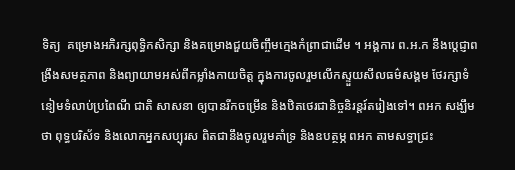ទិត្យ  គម្រោងអភិរក្សពុទ្ធិកសិក្សា និងគម្រោងជួយចិញ្ចឹមក្មេងកំព្រាជាដើម ។ អង្គការ ព.អ.ក នឹងបេ្តជ្ញាពង្រឹងសមត្ថភាព និងព្យាយាមអស់ពីកម្លាំងកាយចិត្ត ក្នុងការចូលរួមលើកស្ទួយសីលធម៌សង្គម ថែរក្សាទំនៀមទំលាប់ប្រពៃណី ជាតិ សាសនា ឲ្យបានរីកចម្រើន និងឋិតថេរជានិច្ចនិរន្តរ៍តរៀងទៅ។ ពអក សង្ឃឹមថា ពុទ្ធបរិស័ទ និងលោកអ្នកសប្បុរស ពិតជានឹងចូលរួមគាំទ្រ និងឧបត្ថម្ភ ពអក តាមសទ្ធាជ្រះ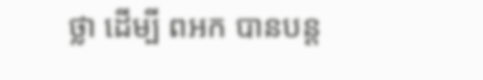ថ្លា ដើម្បី ពអក បានបន្ត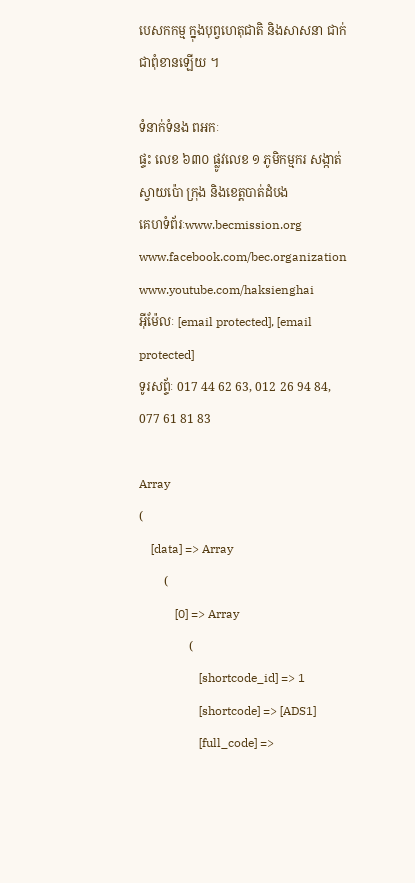បេសកកម្ម ក្នុងបុព្វហេតុជាតិ និងសាសនា ជាក់ជាពុំខានឡើយ ។

ទំនាក់ទំនង ពអកៈ
ផ្ទះ លេខ ៦៣០ ផ្លូវលេខ ១ ភូមិកម្មករ សង្កាត់ស្វាយប៉ោ ក្រុង និងខេត្តបាត់ដំបង
គេហទំព័រៈwww.becmission.org
www.facebook.com/bec.organization
www.youtube.com/haksienghai
អ៊ីម៉ែលៈ [email protected], [email protected]
ទូរសព្ទ័ៈ 017 44 62 63, 012 26 94 84, 077 61 81 83

Array
(
    [data] => Array
        (
            [0] => Array
                (
                    [shortcode_id] => 1
                    [shortcode] => [ADS1]
                    [full_code] =>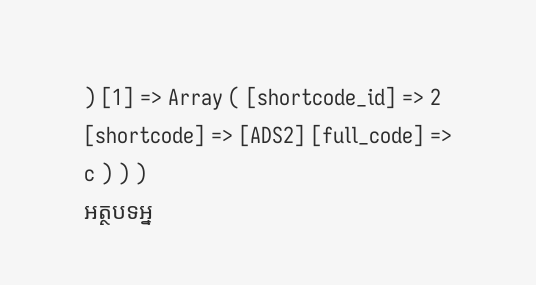) [1] => Array ( [shortcode_id] => 2 [shortcode] => [ADS2] [full_code] => c ) ) )
អត្ថបទអ្ន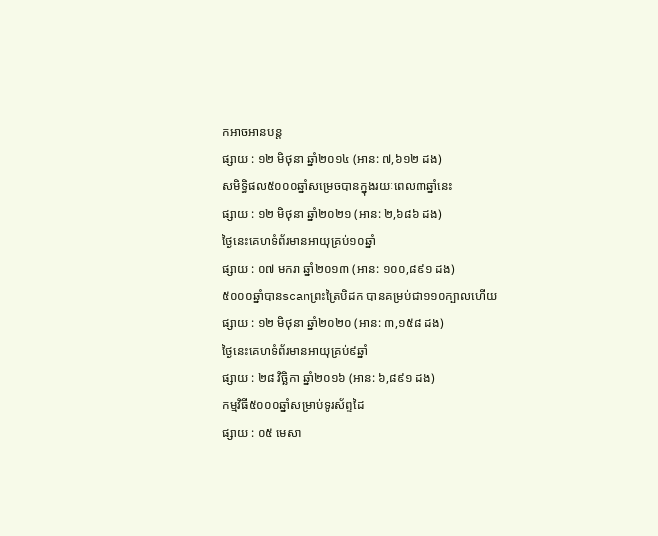កអាចអានបន្ត
ផ្សាយ : ១២ មិថុនា ឆ្នាំ២០១៤ (អាន: ៧,៦១២ ដង)
សមិទ្ធិផល៥០០០ឆ្នាំសម្រេចបានក្នុងរយៈពេល៣ឆ្នាំនេះ
ផ្សាយ : ១២ មិថុនា ឆ្នាំ២០២១ (អាន: ២,៦៨៦ ដង)
ថ្ងៃនេះគេហទំព័រមានអាយុគ្រប់១០ឆ្នាំ
ផ្សាយ : ០៧ មករា ឆ្នាំ២០១៣ (អាន: ១០០,៨៩១ ដង)
៥០០០ឆ្នាំបានscanព្រះត្រៃបិដក បានគម្រប់ជា១១០ក្បាលហើយ
ផ្សាយ : ១២ មិថុនា ឆ្នាំ២០២០ (អាន: ៣,១៥៨ ដង)
ថ្ងៃនេះគេហទំព័រមានអាយុគ្រប់៩ឆ្នាំ
ផ្សាយ : ២៨ វិច្ឆិកា ឆ្នាំ២០១៦ (អាន: ៦,៨៩១ ដង)
កម្មវិធី៥០០០ឆ្នាំសម្រាប់ទូរស័ព្ទដៃ
ផ្សាយ : ០៥ មេសា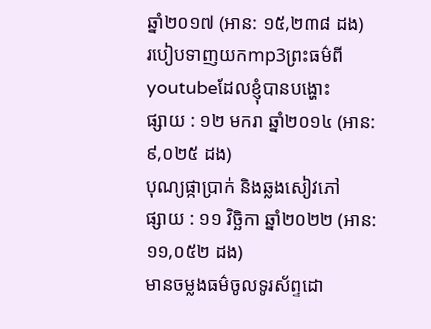ឆ្នាំ២០១៧ (អាន: ១៥,២៣៨ ដង)
របៀបទាញយកmp3ព្រះធម៌ពីyoutubeដែលខ្ញុំបានបង្ហោះ
ផ្សាយ : ១២ មករា ឆ្នាំ២០១៤ (អាន: ៩,០២៥ ដង)
បុណ្យផ្កាប្រាក់ និងឆ្លងសៀវភៅ
ផ្សាយ : ១១ វិច្ឆិកា ឆ្នាំ២០២២ (អាន: ១១,០៥២ ដង)
មានចម្លងធម៌ចូលទូរស័ព្ទដោ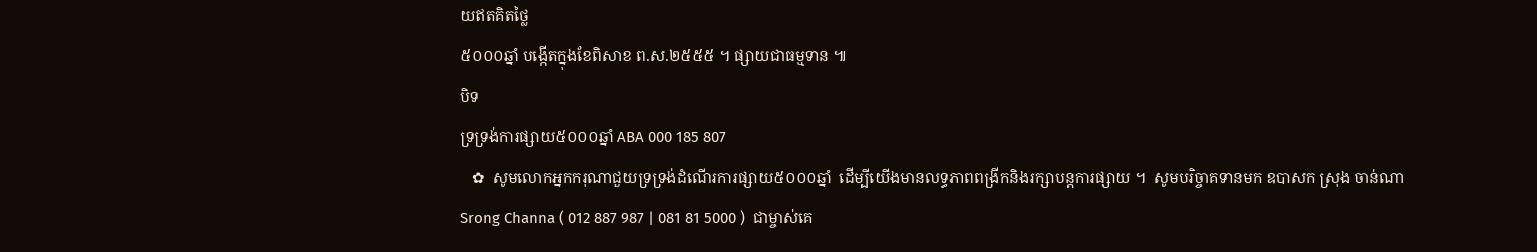យឥតគិតថ្លៃ
៥០០០ឆ្នាំ បង្កើតក្នុងខែពិសាខ ព.ស.២៥៥៥ ។ ផ្សាយជាធម្មទាន ៕
បិទ
ទ្រទ្រង់ការផ្សាយ៥០០០ឆ្នាំ ABA 000 185 807
   ✿  សូមលោកអ្នកករុណាជួយទ្រទ្រង់ដំណើរការផ្សាយ៥០០០ឆ្នាំ  ដើម្បីយើងមានលទ្ធភាពពង្រីកនិងរក្សាបន្តការផ្សាយ ។  សូមបរិច្ចាគទានមក ឧបាសក ស្រុង ចាន់ណា Srong Channa ( 012 887 987 | 081 81 5000 )  ជាម្ចាស់គេ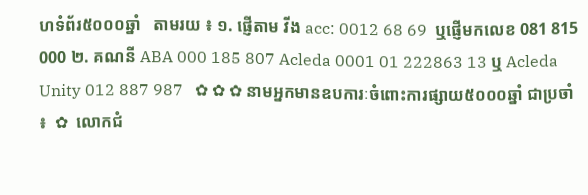ហទំព័រ៥០០០ឆ្នាំ   តាមរយ ៖ ១. ផ្ញើតាម វីង acc: 0012 68 69  ឬផ្ញើមកលេខ 081 815 000 ២. គណនី ABA 000 185 807 Acleda 0001 01 222863 13 ឬ Acleda Unity 012 887 987   ✿ ✿ ✿ នាមអ្នកមានឧបការៈចំពោះការផ្សាយ៥០០០ឆ្នាំ ជាប្រចាំ ៖  ✿  លោកជំ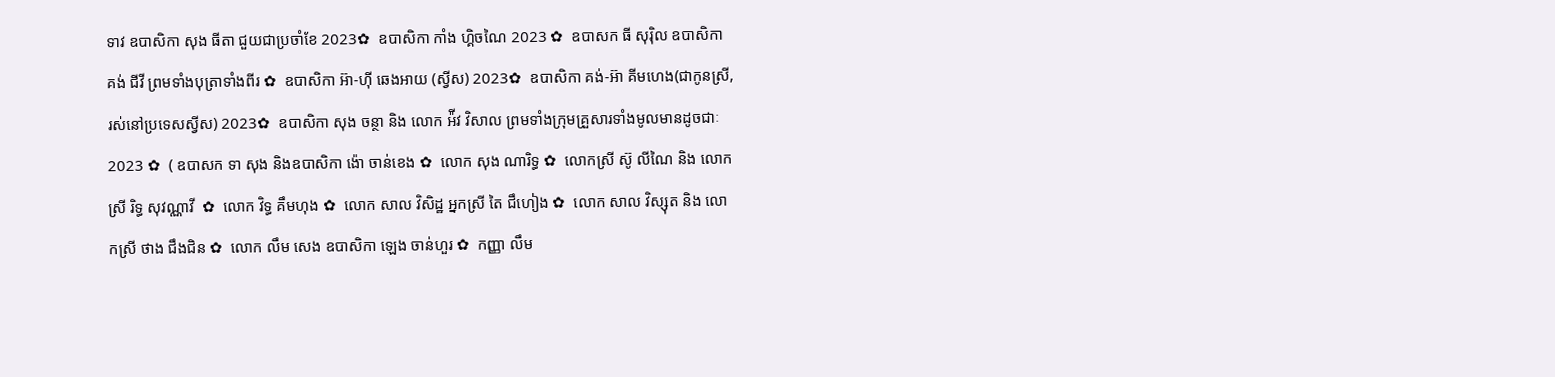ទាវ ឧបាសិកា សុង ធីតា ជួយជាប្រចាំខែ 2023✿  ឧបាសិកា កាំង ហ្គិចណៃ 2023 ✿  ឧបាសក ធី សុរ៉ិល ឧបាសិកា គង់ ជីវី ព្រមទាំងបុត្រាទាំងពីរ ✿  ឧបាសិកា អ៊ា-ហុី ឆេងអាយ (ស្វីស) 2023✿  ឧបាសិកា គង់-អ៊ា គីមហេង(ជាកូនស្រី, រស់នៅប្រទេសស្វីស) 2023✿  ឧបាសិកា សុង ចន្ថា និង លោក អ៉ីវ វិសាល ព្រមទាំងក្រុមគ្រួសារទាំងមូលមានដូចជាៈ 2023 ✿  ( ឧបាសក ទា សុង និងឧបាសិកា ង៉ោ ចាន់ខេង ✿  លោក សុង ណារិទ្ធ ✿  លោកស្រី ស៊ូ លីណៃ និង លោកស្រី រិទ្ធ សុវណ្ណាវី  ✿  លោក វិទ្ធ គឹមហុង ✿  លោក សាល វិសិដ្ឋ អ្នកស្រី តៃ ជឹហៀង ✿  លោក សាល វិស្សុត និង លោកស្រី ថាង ជឹងជិន ✿  លោក លឹម សេង ឧបាសិកា ឡេង ចាន់ហួរ ✿  កញ្ញា លឹម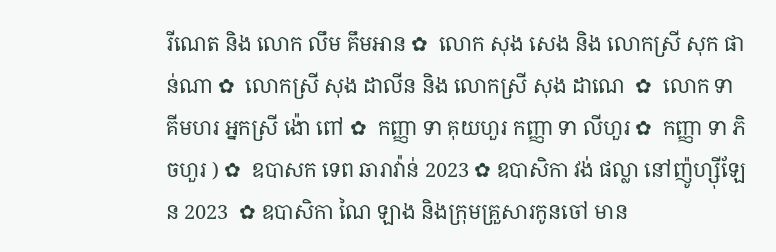រីណេត និង លោក លឹម គឹមអាន ✿  លោក សុង សេង និង លោកស្រី សុក ផាន់ណា ✿  លោកស្រី សុង ដាលីន និង លោកស្រី សុង ដាណេ  ✿  លោក ទា គីមហរ អ្នកស្រី ង៉ោ ពៅ ✿  កញ្ញា ទា គុយហួរ កញ្ញា ទា លីហួរ ✿  កញ្ញា ទា ភិចហួរ ) ✿  ឧបាសក ទេព ឆារាវ៉ាន់ 2023 ✿ ឧបាសិកា វង់ ផល្លា នៅញ៉ូហ្ស៊ីឡែន 2023  ✿ ឧបាសិកា ណៃ ឡាង និងក្រុមគ្រួសារកូនចៅ មាន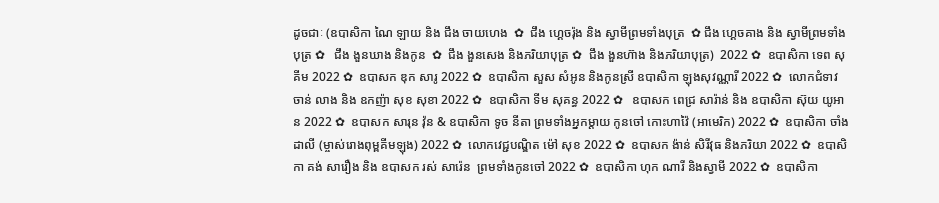ដូចជាៈ (ឧបាសិកា ណៃ ឡាយ និង ជឹង ចាយហេង  ✿  ជឹង ហ្គេចរ៉ុង និង ស្វាមីព្រមទាំងបុត្រ  ✿ ជឹង ហ្គេចគាង និង ស្វាមីព្រមទាំងបុត្រ ✿   ជឹង ងួនឃាង និងកូន  ✿  ជឹង ងួនសេង និងភរិយាបុត្រ ✿  ជឹង ងួនហ៊ាង និងភរិយាបុត្រ)  2022 ✿  ឧបាសិកា ទេព សុគីម 2022 ✿  ឧបាសក ឌុក សារូ 2022 ✿  ឧបាសិកា សួស សំអូន និងកូនស្រី ឧបាសិកា ឡុងសុវណ្ណារី 2022 ✿  លោកជំទាវ ចាន់ លាង និង ឧកញ៉ា សុខ សុខា 2022 ✿  ឧបាសិកា ទីម សុគន្ធ 2022 ✿   ឧបាសក ពេជ្រ សារ៉ាន់ និង ឧបាសិកា ស៊ុយ យូអាន 2022 ✿  ឧបាសក សារុន វ៉ុន & ឧបាសិកា ទូច នីតា ព្រមទាំងអ្នកម្តាយ កូនចៅ កោះហាវ៉ៃ (អាមេរិក) 2022 ✿  ឧបាសិកា ចាំង ដាលី (ម្ចាស់រោងពុម្ពគីមឡុង) 2022 ✿  លោកវេជ្ជបណ្ឌិត ម៉ៅ សុខ 2022 ✿  ឧបាសក ង៉ាន់ សិរីវុធ និងភរិយា 2022 ✿  ឧបាសិកា គង់ សារឿង និង ឧបាសក រស់ សារ៉េន  ព្រមទាំងកូនចៅ 2022 ✿  ឧបាសិកា ហុក ណារី និងស្វាមី 2022 ✿  ឧបាសិកា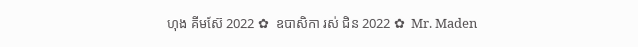ហុង គីមស៊ែ 2022 ✿  ឧបាសិកា រស់ ជិន 2022 ✿  Mr. Maden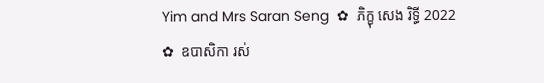Yim and Mrs Saran Seng  ✿  ភិក្ខុ សេង រិទ្ធី 2022 ✿  ឧបាសិកា រស់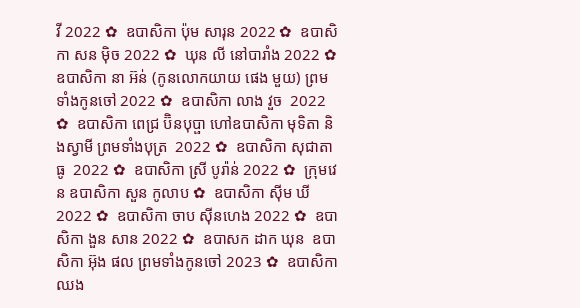វី 2022 ✿  ឧបាសិកា ប៉ុម សារុន 2022 ✿  ឧបាសិកា សន ម៉ិច 2022 ✿  ឃុន លី នៅបារាំង 2022 ✿  ឧបាសិកា នា អ៊ន់ (កូនលោកយាយ ផេង មួយ) ព្រមទាំងកូនចៅ 2022 ✿  ឧបាសិកា លាង វួច  2022 ✿  ឧបាសិកា ពេជ្រ ប៊ិនបុប្ផា ហៅឧបាសិកា មុទិតា និងស្វាមី ព្រមទាំងបុត្រ  2022 ✿  ឧបាសិកា សុជាតា ធូ  2022 ✿  ឧបាសិកា ស្រី បូរ៉ាន់ 2022 ✿  ក្រុមវេន ឧបាសិកា សួន កូលាប ✿  ឧបាសិកា ស៊ីម ឃី 2022 ✿  ឧបាសិកា ចាប ស៊ីនហេង 2022 ✿  ឧបាសិកា ងួន សាន 2022 ✿  ឧបាសក ដាក ឃុន  ឧបាសិកា អ៊ុង ផល ព្រមទាំងកូនចៅ 2023 ✿  ឧបាសិកា ឈង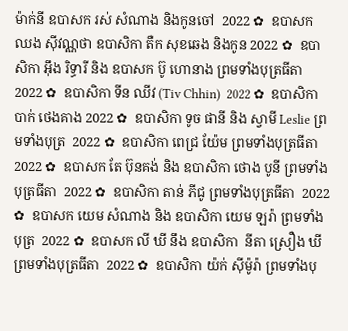ម៉ាក់នី ឧបាសក រស់ សំណាង និងកូនចៅ  2022 ✿  ឧបាសក ឈង សុីវណ្ណថា ឧបាសិកា តឺក សុខឆេង និងកូន 2022 ✿  ឧបាសិកា អុឹង រិទ្ធារី និង ឧបាសក ប៊ូ ហោនាង ព្រមទាំងបុត្រធីតា  2022 ✿  ឧបាសិកា ទីន ឈីវ (Tiv Chhin)  2022 ✿  ឧបាសិកា បាក់ ថេងគាង 2022 ✿  ឧបាសិកា ទូច ផានី និង ស្វាមី Leslie ព្រមទាំងបុត្រ  2022 ✿  ឧបាសិកា ពេជ្រ យ៉ែម ព្រមទាំងបុត្រធីតា  2022 ✿  ឧបាសក តែ ប៊ុនគង់ និង ឧបាសិកា ថោង បូនី ព្រមទាំងបុត្រធីតា  2022 ✿  ឧបាសិកា តាន់ ភីជូ ព្រមទាំងបុត្រធីតា  2022 ✿  ឧបាសក យេម សំណាង និង ឧបាសិកា យេម ឡរ៉ា ព្រមទាំងបុត្រ  2022 ✿  ឧបាសក លី ឃី នឹង ឧបាសិកា  នីតា ស្រឿង ឃី  ព្រមទាំងបុត្រធីតា  2022 ✿  ឧបាសិកា យ៉ក់ សុីម៉ូរ៉ា ព្រមទាំងបុ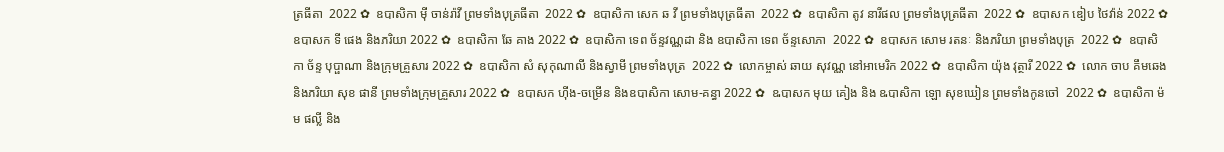ត្រធីតា  2022 ✿  ឧបាសិកា មុី ចាន់រ៉ាវី ព្រមទាំងបុត្រធីតា  2022 ✿  ឧបាសិកា សេក ឆ វី ព្រមទាំងបុត្រធីតា  2022 ✿  ឧបាសិកា តូវ នារីផល ព្រមទាំងបុត្រធីតា  2022 ✿  ឧបាសក ឌៀប ថៃវ៉ាន់ 2022 ✿  ឧបាសក ទី ផេង និងភរិយា 2022 ✿  ឧបាសិកា ឆែ គាង 2022 ✿  ឧបាសិកា ទេព ច័ន្ទវណ្ណដា និង ឧបាសិកា ទេព ច័ន្ទសោភា  2022 ✿  ឧបាសក សោម រតនៈ និងភរិយា ព្រមទាំងបុត្រ  2022 ✿  ឧបាសិកា ច័ន្ទ បុប្ផាណា និងក្រុមគ្រួសារ 2022 ✿  ឧបាសិកា សំ សុកុណាលី និងស្វាមី ព្រមទាំងបុត្រ  2022 ✿  លោកម្ចាស់ ឆាយ សុវណ្ណ នៅអាមេរិក 2022 ✿  ឧបាសិកា យ៉ុង វុត្ថារី 2022 ✿  លោក ចាប គឹមឆេង និងភរិយា សុខ ផានី ព្រមទាំងក្រុមគ្រួសារ 2022 ✿  ឧបាសក ហ៊ីង-ចម្រើន និងឧបាសិកា សោម-គន្ធា 2022 ✿  ឩបាសក មុយ គៀង និង ឩបាសិកា ឡោ សុខឃៀន ព្រមទាំងកូនចៅ  2022 ✿  ឧបាសិកា ម៉ម ផល្លី និង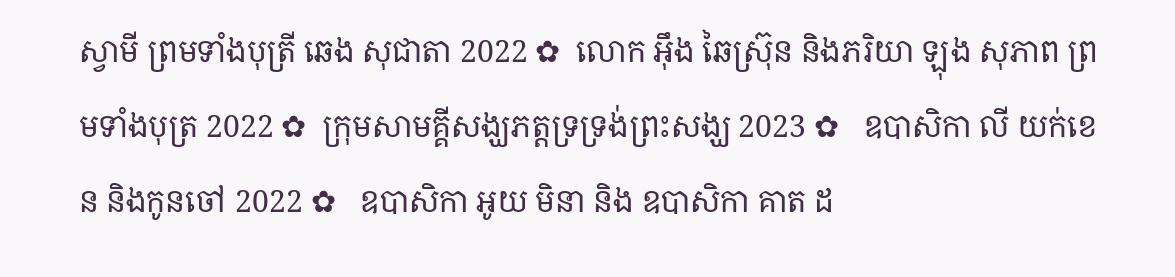ស្វាមី ព្រមទាំងបុត្រី ឆេង សុជាតា 2022 ✿  លោក អ៊ឹង ឆៃស្រ៊ុន និងភរិយា ឡុង សុភាព ព្រមទាំងបុត្រ 2022 ✿  ក្រុមសាមគ្គីសង្ឃភត្តទ្រទ្រង់ព្រះសង្ឃ 2023 ✿   ឧបាសិកា លី យក់ខេន និងកូនចៅ 2022 ✿   ឧបាសិកា អូយ មិនា និង ឧបាសិកា គាត ដ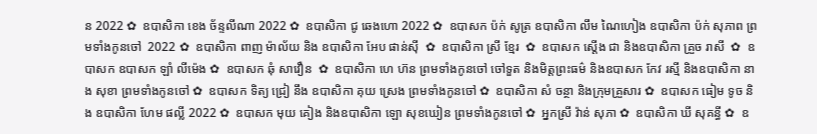ន 2022 ✿  ឧបាសិកា ខេង ច័ន្ទលីណា 2022 ✿  ឧបាសិកា ជូ ឆេងហោ 2022 ✿  ឧបាសក ប៉ក់ សូត្រ ឧបាសិកា លឹម ណៃហៀង ឧបាសិកា ប៉ក់ សុភាព ព្រមទាំងកូនចៅ  2022 ✿  ឧបាសិកា ពាញ ម៉ាល័យ និង ឧបាសិកា អែប ផាន់ស៊ី  ✿  ឧបាសិកា ស្រី ខ្មែរ  ✿  ឧបាសក ស្តើង ជា និងឧបាសិកា គ្រួច រាសី  ✿  ឧបាសក ឧបាសក ឡាំ លីម៉េង ✿  ឧបាសក ឆុំ សាវឿន  ✿  ឧបាសិកា ហេ ហ៊ន ព្រមទាំងកូនចៅ ចៅទួត និងមិត្តព្រះធម៌ និងឧបាសក កែវ រស្មី និងឧបាសិកា នាង សុខា ព្រមទាំងកូនចៅ ✿  ឧបាសក ទិត្យ ជ្រៀ នឹង ឧបាសិកា គុយ ស្រេង ព្រមទាំងកូនចៅ ✿  ឧបាសិកា សំ ចន្ថា និងក្រុមគ្រួសារ ✿  ឧបាសក ធៀម ទូច និង ឧបាសិកា ហែម ផល្លី 2022 ✿  ឧបាសក មុយ គៀង និងឧបាសិកា ឡោ សុខឃៀន ព្រមទាំងកូនចៅ ✿  អ្នកស្រី វ៉ាន់ សុភា ✿  ឧបាសិកា ឃី សុគន្ធី ✿  ឧ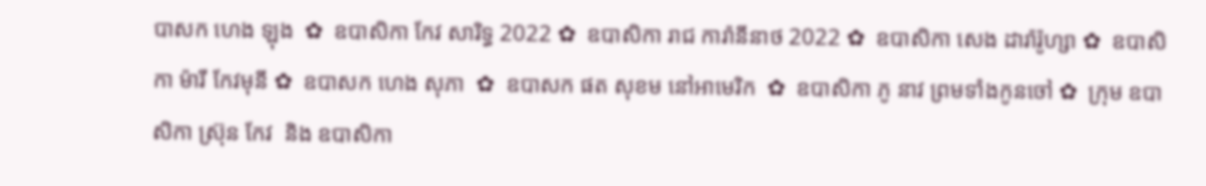បាសក ហេង ឡុង  ✿  ឧបាសិកា កែវ សារិទ្ធ 2022 ✿  ឧបាសិកា រាជ ការ៉ានីនាថ 2022 ✿  ឧបាសិកា សេង ដារ៉ារ៉ូហ្សា ✿  ឧបាសិកា ម៉ារី កែវមុនី ✿  ឧបាសក ហេង សុភា  ✿  ឧបាសក ផត សុខម នៅអាមេរិក  ✿  ឧបាសិកា ភូ នាវ ព្រមទាំងកូនចៅ ✿  ក្រុម ឧបាសិកា ស្រ៊ុន កែវ  និង ឧបាសិកា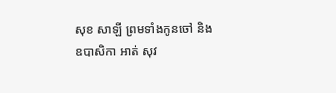សុខ សាឡី ព្រមទាំងកូនចៅ និង ឧបាសិកា អាត់ សុវ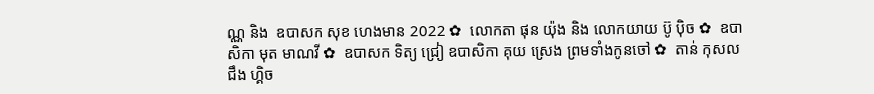ណ្ណ និង  ឧបាសក សុខ ហេងមាន 2022 ✿  លោកតា ផុន យ៉ុង និង លោកយាយ ប៊ូ ប៉ិច ✿  ឧបាសិកា មុត មាណវី ✿  ឧបាសក ទិត្យ ជ្រៀ ឧបាសិកា គុយ ស្រេង ព្រមទាំងកូនចៅ ✿  តាន់ កុសល  ជឹង ហ្គិច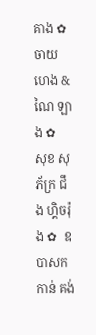គាង ✿  ចាយ ហេង & ណៃ ឡាង ✿  សុខ សុភ័ក្រ ជឹង ហ្គិចរ៉ុង ✿  ឧបាសក កាន់ គង់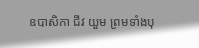ឧបាសិកា ជីវ យួម ព្រមទាំងបុ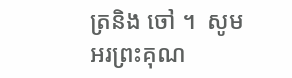ត្រនិង ចៅ ។  សូមអរព្រះគុណ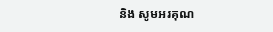និង សូមអរគុណ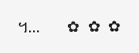។...       ✿  ✿  ✿